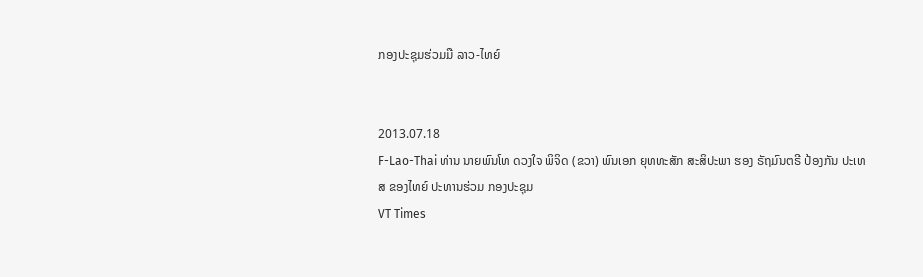ກອງປະຊຸມຮ່ວມມື ລາວ-ໄທຍ໌


2013.07.18
F-Lao-Thai ທ່ານ ນາຍພົນໂທ ດວງໃຈ ພິຈິດ (ຂວາ) ພົນເອກ ຍຸທທະສັກ ສະສິປະພາ ຮອງ ຣັຖມົນຕຣີ ປ້ອງກັນ ປະເທສ ຂອງໄທຍ໌ ປະທານຮ່ວມ ກອງປະຊຸມ
VT Times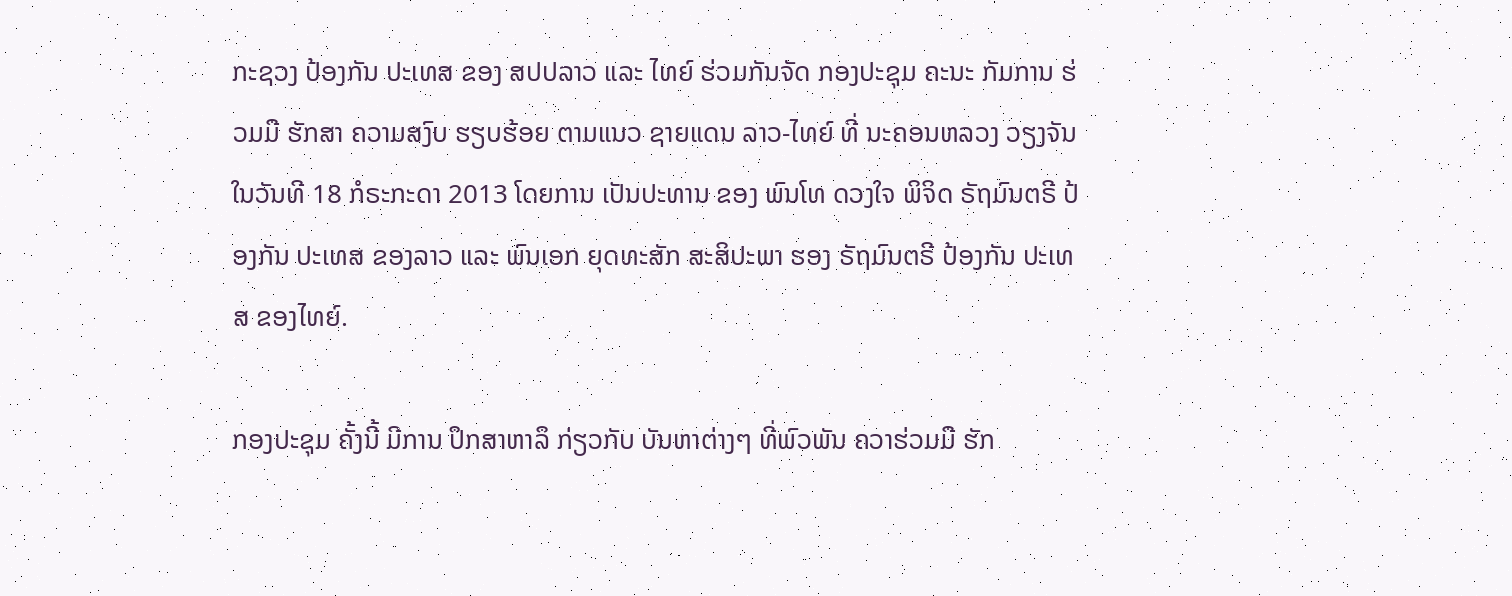ກະຊວງ ປ້ອງກັນ ປະເທສ ຂອງ ສປປລາວ ແລະ ໄທຍ໌ ຮ່ວມກັນຈັດ ກອງປະຊຸມ ຄະນະ ກັມການ ຮ່ວມມື ຮັກສາ ຄວາມສງົບ ຮຽບຮ້ອຍ ຕາມແນວ ຊາຍແດນ ລາວ-ໄທຍ໌ ທີ່ ນະຄອນຫລວງ ວຽງຈັນ ໃນວັນທີ 18 ກໍຣະກະດາ 2013 ໂດຍການ ເປັນປະທານ ຂອງ ພົນໂທ ດວງໃຈ ພິຈິດ ຣັຖມົນຕຣີ ປ້ອງກັນ ປະເທສ ຂອງລາວ ແລະ ພົນເອກ ຍຸດທະສັກ ສະສິປະພາ ຮອງ ຣັຖມົນຕຣີ ປ້ອງກັນ ປະເທສ ຂອງໄທຍ໌.

ກອງປະຊຸມ ຄັ້ງນີ້ ມີການ ປຶກສາຫາລຶ ກ່ຽວກັບ ບັນຫາຕ່າງໆ ທີ່ພົວພັນ ຄວາຮ່ວມມື ຮັກ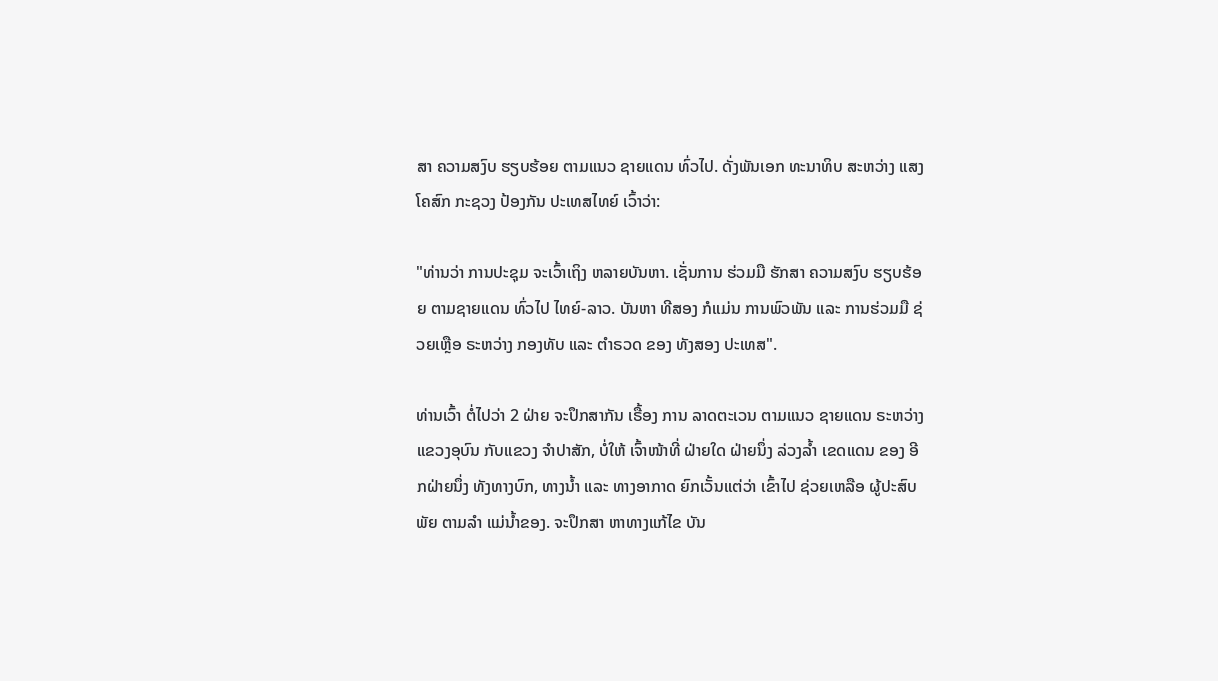ສາ ຄວາມສງົບ ຮຽບຮ້ອຍ ຕາມແນວ ຊາຍແດນ ທົ່ວໄປ. ດັ່ງພັນເອກ ທະນາທິບ ສະຫວ່າງ ແສງ ໂຄສົກ ກະຊວງ ປ້ອງກັນ ປະເທສໄທຍ໌ ເວົ້າວ່າ:

"ທ່ານວ່າ ການປະຊຸມ ຈະເວົ້າເຖິງ ຫລາຍບັນຫາ. ເຊັ່ນການ ຮ່ວມມື ຮັກສາ ຄວາມສງົບ ຮຽບຮ້ອຍ ຕາມຊາຍແດນ ທົ່ວໄປ ໄທຍ໌-ລາວ. ບັນຫາ ທີສອງ ກໍແມ່ນ ການພົວພັນ ແລະ ການຮ່ວມມື ຊ່ວຍເຫຼືອ ຣະຫວ່າງ ກອງທັບ ແລະ ຕໍາຣວດ ຂອງ ທັງສອງ ປະເທສ".

ທ່ານເວົ້າ ຕໍ່ໄປວ່າ 2 ຝ່າຍ ຈະປຶກສາກັນ ເຣື້ອງ ການ ລາດຕະເວນ ຕາມແນວ ຊາຍແດນ ຣະຫວ່າງ ແຂວງອຸບົນ ກັບແຂວງ ຈໍາປາສັກ, ບໍ່ໃຫ້ ເຈົ້າໜ້າທີ່ ຝ່າຍໃດ ຝ່າຍນຶ່ງ ລ່ວງລໍ້າ ເຂດແດນ ຂອງ ອີກຝ່າຍນຶ່ງ ທັງທາງບົກ, ທາງນໍ້າ ແລະ ທາງອາກາດ ຍົກເວັ້ນແຕ່ວ່າ ເຂົ້າໄປ ຊ່ວຍເຫລືອ ຜູ້ປະສົບພັຍ ຕາມລໍາ ແມ່ນໍ້າຂອງ. ຈະປຶກສາ ຫາທາງແກ້ໄຂ ບັນ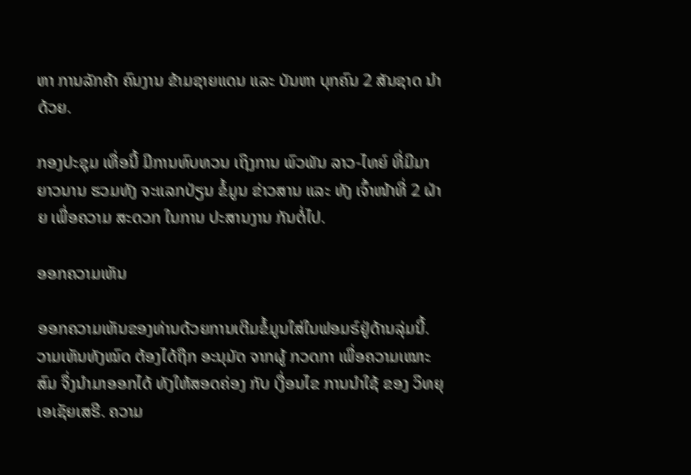ຫາ ການລັກຄ້າ ຄົນງານ ຂ້າມຊາຍແດນ ແລະ ບັນຫາ ບຸກຄົນ 2 ສັນຊາດ ນໍາດ້ວຍ.

ກອງປະຊຸມ ເທື່ອນີ້ ມີການທົບທວນ ເຖິງການ ພົວພັນ ລາວ-ໄທຍ໌ ທີ່ມີມາ ຍາວນານ ຮວມທັງ ຈະແລກປ່ຽນ ຂໍ້ມູນ ຂ່າວສານ ແລະ ທັງ ເຈົ້າໜ້າທີ່ 2 ຝ່າຍ ເພື່ອຄວາມ ສະດວກ ໃນການ ປະສານງານ ກັນຕໍ່ໄປ.

ອອກຄວາມເຫັນ

ອອກຄວາມເຫັນຂອງທ່ານດ້ວຍການເຕີມຂໍ້ມູນໃສ່ໃນຟອມຣ໌ຢູ່ດ້ານລຸ່ມນີ້. ວາມເຫັນທັງໝົດ ຕ້ອງໄດ້ຖືກ ອະນຸມັດ ຈາກຜູ້ ກວດກາ ເພື່ອຄວາມເໝາະສົມ ຈຶ່ງນໍາມາອອກໄດ້ ທັງໃຫ້ສອດຄ່ອງ ກັບ ເງື່ອນໄຂ ການນຳໃຊ້ ຂອງ ວິທຍຸເອເຊັຍເສຣີ. ຄວາມ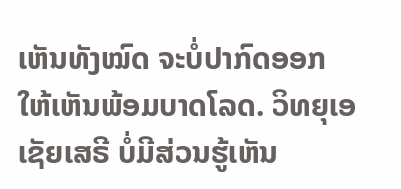ເຫັນທັງໝົດ ຈະບໍ່ປາກົດອອກ ໃຫ້ເຫັນພ້ອມບາດໂລດ. ວິທຍຸເອເຊັຍເສຣີ ບໍ່ມີສ່ວນຮູ້ເຫັນ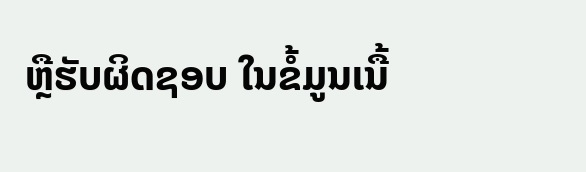ຫຼືຮັບຜິດຊອບ ໃນຂໍ້ມູນເນື້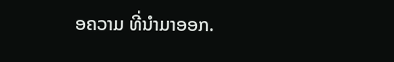ອຄວາມ ທີ່ນໍາມາອອກ.